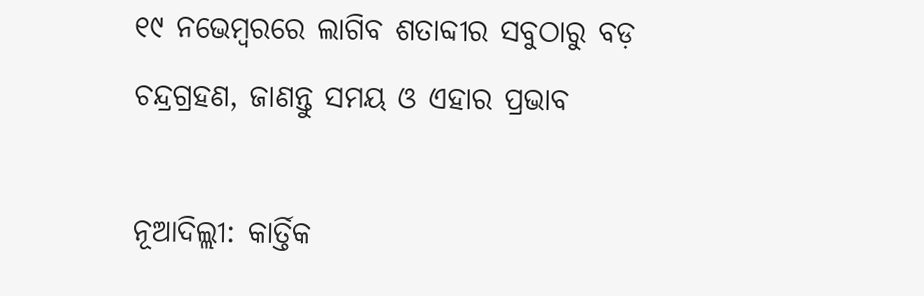୧୯ ନଭେମ୍ବରରେ ଲାଗିବ ଶତାବ୍ଦୀର ସବୁଠାରୁ ବଡ଼ ଚନ୍ଦ୍ରଗ୍ରହଣ, ଜାଣନ୍ତୁ ସମୟ ଓ ଏହାର ପ୍ରଭାବ

ନୂଆଦିଲ୍ଲୀ: କାର୍ତ୍ତିକ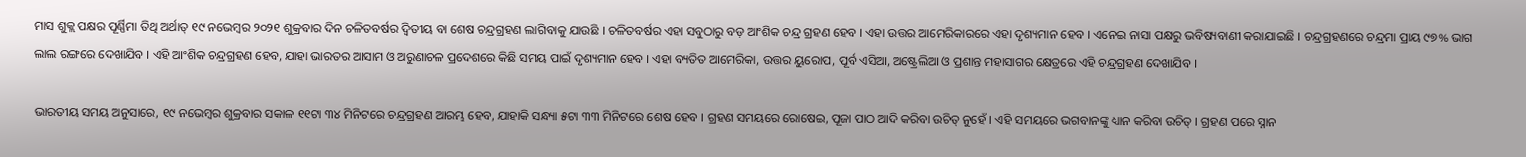ମାସ ଶୁକ୍ଲ ପକ୍ଷର ପୂର୍ଣ୍ଣିମା ତିଥି ଅର୍ଥାତ୍ ୧୯ ନଭେମ୍ବର ୨୦୨୧ ଶୁକ୍ରବାର ଦିନ ଚଳିତବର୍ଷର ଦ୍ୱିତୀୟ ବା ଶେଷ ଚନ୍ଦ୍ରଗ୍ରହଣ ଲାଗିବାକୁ ଯାଉଛି । ଚଳିତବର୍ଷର ଏହା ସବୁଠାରୁ ବଡ଼ ଆଂଶିକ ଚନ୍ଦ୍ର ଗ୍ରହଣ ହେବ । ଏହା ଉତ୍ତର ଆମେରିକାରରେ ଏହା ଦୃଶ୍ୟମାନ ହେବ । ଏନେଇ ନାସା ପକ୍ଷରୁ ଭବିଷ୍ୟବାଣୀ କରାଯାଇଛି । ଚନ୍ଦ୍ରଗ୍ରହଣରେ ଚନ୍ଦ୍ରମା ପ୍ରାୟ ୯୭% ଭାଗ ଲାଲ ରଙ୍ଗରେ ଦେଖାଯିବ । ଏହି ଆଂଶିକ ଚନ୍ଦ୍ରଗ୍ରହଣ ହେବ, ଯାହା ଭାରତର ଆସାମ ଓ ଅରୁଣାଚଳ ପ୍ରଦେଶରେ କିଛି ସମୟ ପାଇଁ ଦୃଶ୍ୟମାନ ହେବ । ଏହା ବ୍ୟତିତ ଆମେରିକା, ଉତ୍ତର ୟୁରୋପ, ପୂର୍ବ ଏସିଆ, ଅଷ୍ଟ୍ରେଲିଆ ଓ ପ୍ରଶାନ୍ତ ମହାସାଗର କ୍ଷେତ୍ରରେ ଏହି ଚନ୍ଦ୍ରଗ୍ରହଣ ଦେଖାଯିବ ।

ଭାରତୀୟ ସମୟ ଅନୁସାରେ, ୧୯ ନଭେମ୍ବର ଶୁକ୍ରବାର ସକାଳ ୧୧ଟା ୩୪ ମିନିଟରେ ଚନ୍ଦ୍ରଗ୍ରହଣ ଆରମ୍ଭ ହେବ, ଯାହାକି ସନ୍ଧ୍ୟା ୫ଟା ୩୩ ମିନିଟରେ ଶେଷ ହେବ । ଗ୍ରହଣ ସମୟରେ ରୋଷେଇ, ପୂଜା ପାଠ ଆଦି କରିବା ଉଚିତ୍ ନୁହେଁ । ଏହି ସମୟରେ ଭଗବାନଙ୍କୁ ଧ୍ୟାନ କରିବା ଉଚିତ୍ । ଗ୍ରହଣ ପରେ ସ୍ନାନ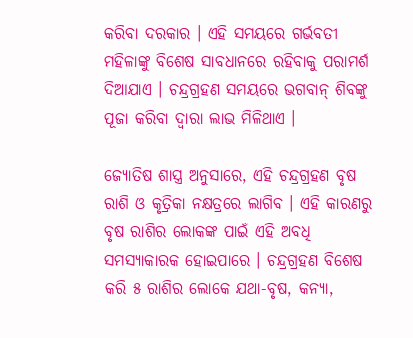କରିବା ଦରକାର । ଏହି ସମୟରେ ଗର୍ଭବତୀ ମହିଳାଙ୍କୁ ବିଶେଷ ସାବଧାନରେ ରହିବାକୁ ପରାମର୍ଶ ଦିଆଯାଏ । ଚନ୍ଦ୍ରଗ୍ରହଣ ସମୟରେ ଭଗବାନ୍ ଶିବଙ୍କୁ ପୂଜା କରିବା ଦ୍ୱାରା ଲାଭ ମିଳିଥାଏ ।

ଜ୍ୟୋତିଷ ଶାସ୍ତ୍ର ଅନୁସାରେ, ଏହି ଚନ୍ଦ୍ରଗ୍ରହଣ ବୃଷ ରାଶି ଓ କୃତ୍ରିକା ନକ୍ଷତ୍ରରେ ଲାଗିବ । ଏହି କାରଣରୁ ବୃଷ ରାଶିର ଲୋକଙ୍କ ପାଇଁ ଏହି ଅବଧି ସମସ୍ୟାକାରକ ହୋଇପାରେ । ଚନ୍ଦ୍ରଗ୍ରହଣ ବିଶେଷ କରି ୫ ରାଶିର ଲୋକେ ଯଥା-ବୃଷ, କନ୍ୟା,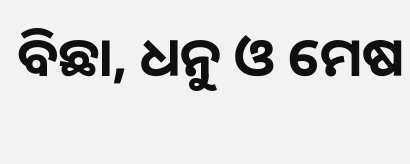ବିଛା, ଧନୁ ଓ ମେଷ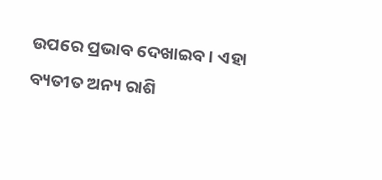ଉପରେ ପ୍ରଭାବ ଦେଖାଇବ । ଏହା ବ୍ୟତୀତ ଅନ୍ୟ ରାଶି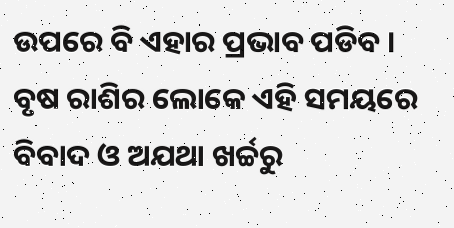ଉପରେ ବି ଏହାର ପ୍ରଭାବ ପଡିବ । ବୃଷ ରାଶିର ଲୋକେ ଏହି ସମୟରେ ବିବାଦ ଓ ଅଯଥା ଖର୍ଚ୍ଚରୁ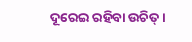ଦୂରେଇ ରହିବା ଉଚିତ୍ ।